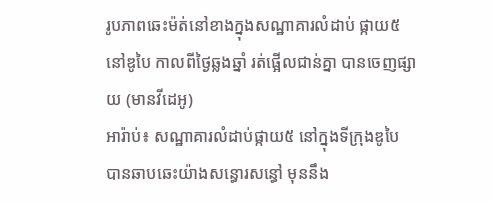រូបភាពឆេះម៉ត់នៅខាងក្នុងសណ្ឋាគារលំដាប់ ផ្កាយ៥ នៅឌូបៃ កាលពីថ្ងៃឆ្លងឆ្នាំ រត់ផ្អើលជាន់គ្នា បានចេញផ្សាយ (មានវីដេអូ)
អារ៉ាប់៖ សណ្ឋាគារលំដាប់ផ្កាយ៥ នៅក្នុងទីក្រុងឌូបៃ បានឆាបឆេះយ៉ាងសន្ធោរសន្ធៅ មុននឹង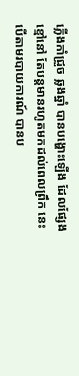ភ្លើងកាំជ្រួច ឆ្លងឆ្នាំ បានបង្ហោះឡើង ដែលផ្សែងខ្មៅនៅ តែបន្ដមានរហូតមកដល់ពេលព្រឹក នេះបើតាមរបាយការណ៍ បានប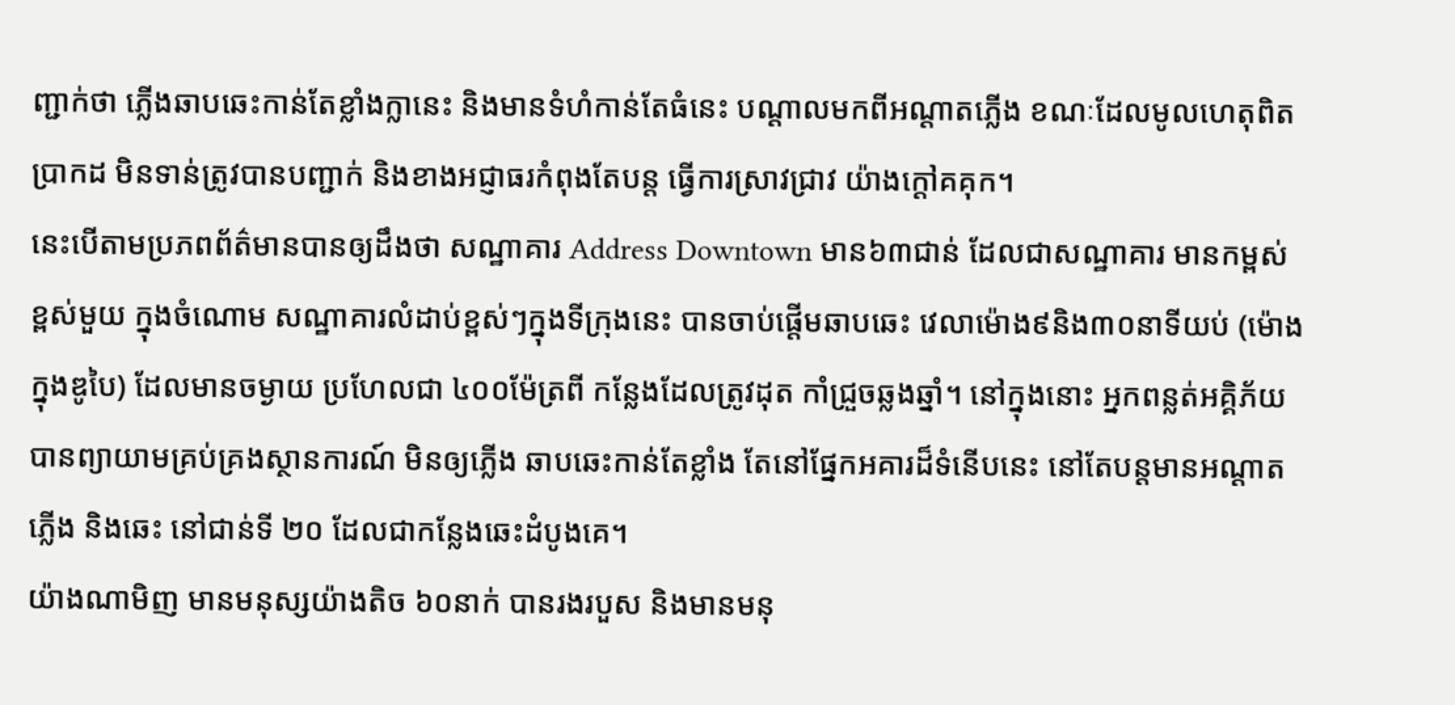ញ្ជាក់ថា ភ្លើងឆាបឆេះកាន់តែខ្លាំងក្លានេះ និងមានទំហំកាន់តែធំនេះ បណ្ដាលមកពីអណ្តាតភ្លើង ខណៈដែលមូលហេតុពិតប្រាកដ មិនទាន់ត្រូវបានបញ្ជាក់ និងខាងអជ្ញាធរកំពុងតែបន្ដ ធ្វើការស្រាវជ្រាវ យ៉ាងក្ដៅគគុក។
នេះបើតាមប្រភពព័ត៌មានបានឲ្យដឹងថា សណ្ឋាគារ Address Downtown មាន៦៣ជាន់ ដែលជាសណ្ឋាគារ មានកម្ពស់ខ្ពស់មួយ ក្នុងចំណោម សណ្ឋាគារលំដាប់ខ្ពស់ៗក្នុងទីក្រុងនេះ បានចាប់ផ្ដើមឆាបឆេះ វេលាម៉ោង៩និង៣០នាទីយប់ (ម៉ោងក្នុងឌូបៃ) ដែលមានចម្ងាយ ប្រហែលជា ៤០០ម៉ែត្រពី កន្លែងដែលត្រូវដុត កាំជ្រួចឆ្លងឆ្នាំ។ នៅក្នុងនោះ អ្នកពន្លត់អគ្គិភ័យ បានព្យាយាមគ្រប់គ្រងស្ថានការណ៍ មិនឲ្យភ្លើង ឆាបឆេះកាន់តែខ្លាំង តែនៅផ្នែកអគារដ៏ទំនើបនេះ នៅតែបន្ដមានអណ្ដាតភ្លើង និងឆេះ នៅជាន់ទី ២០ ដែលជាកន្លែងឆេះដំបូងគេ។
យ៉ាងណាមិញ មានមនុស្សយ៉ាងតិច ៦០នាក់ បានរងរបួស និងមានមនុ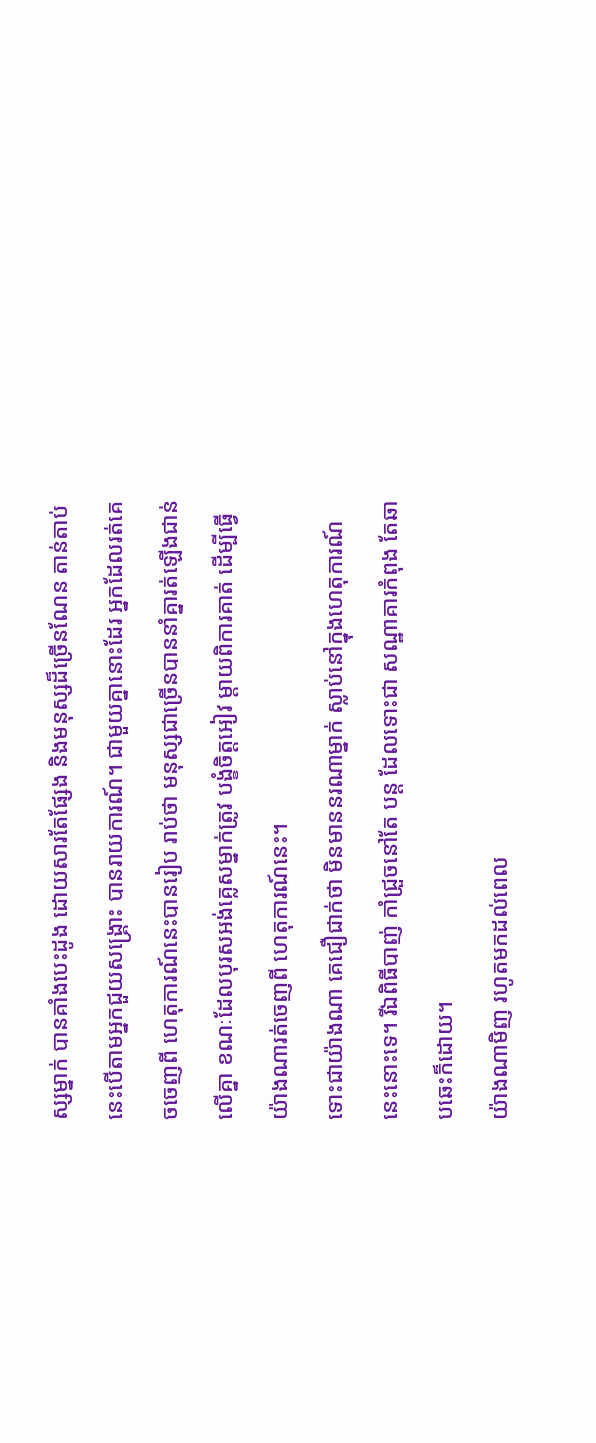ស្សម្នាក់ បានគាំងបេះដូង ដោយសារតែផ្សែង និងមនុស្សដ៏ច្រើនណែន តាន់តាប់ នេះបើតាមអ្នកជួយសង្គ្រោះ បានរាយការណ៍។ ជាមួយគ្នានោះដែរ អ្នកដែលរត់គេចចេញពី ហេតុការណ៍នេះបានរៀប រាប់ថា មនុស្សជាច្រើនបាននាំគ្នារត់ឡើងជាន់លើគ្នា ខណៈដែលបុរសអង់គ្លេសម្នាក់ត្រូវ បង្ខំចិត្ដអៀវ ម្ដាយពិការគាត់ ដើម្បីធ្វើយ៉ាងណារត់ចេញពី ហេតុការណ៍នេះ។
ទោះជាយ៉ាងណា គេជឿជាក់ថា មិនមាននរណាម្នាក់ ស្លាប់នៅក្នុងហេតុការណ៍នេះនោះទេ។ រីឯពិធីបាញ់ កាំជ្រួចនៅតែ បន្ដ ដែលទោះជា សណ្ឋាគារកំពុង តែឆាបឆេះក៏ដោយ។
យ៉ាងណាមិញ រហូតមកដល់ពេល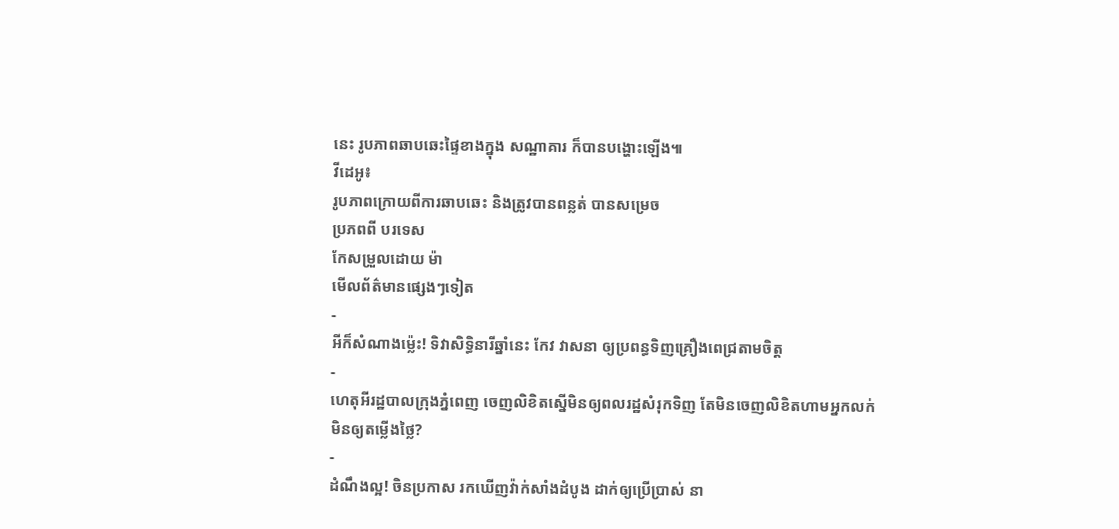នេះ រូបភាពឆាបឆេះផ្ទៃខាងក្នុង សណ្ឋាគារ ក៏បានបង្ហោះឡើង៕
វីដេអូ៖
រូបភាពក្រោយពីការឆាបឆេះ និងត្រូវបានពន្លត់ បានសម្រេច
ប្រភពពី បរទេស
កែសម្រួលដោយ ម៉ា
មើលព័ត៌មានផ្សេងៗទៀត
-
អីក៏សំណាងម្ល៉េះ! ទិវាសិទ្ធិនារីឆ្នាំនេះ កែវ វាសនា ឲ្យប្រពន្ធទិញគ្រឿងពេជ្រតាមចិត្ត
-
ហេតុអីរដ្ឋបាលក្រុងភ្នំពេញ ចេញលិខិតស្នើមិនឲ្យពលរដ្ឋសំរុកទិញ តែមិនចេញលិខិតហាមអ្នកលក់មិនឲ្យតម្លើងថ្លៃ?
-
ដំណឹងល្អ! ចិនប្រកាស រកឃើញវ៉ាក់សាំងដំបូង ដាក់ឲ្យប្រើប្រាស់ នា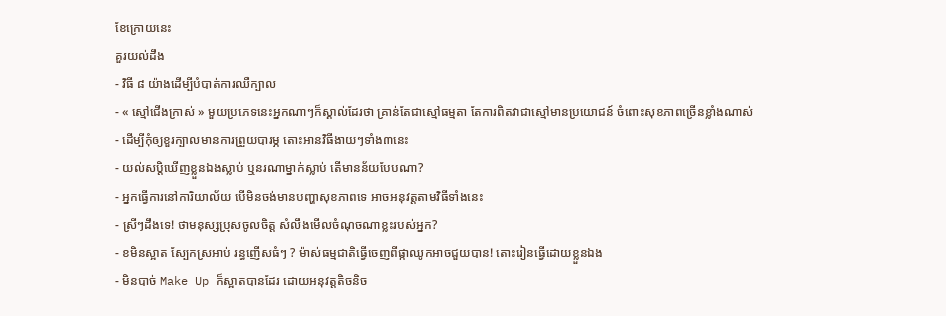ខែក្រោយនេះ
គួរយល់ដឹង
- វិធី ៨ យ៉ាងដើម្បីបំបាត់ការឈឺក្បាល
- « ស្មៅជើងក្រាស់ » មួយប្រភេទនេះអ្នកណាៗក៏ស្គាល់ដែរថា គ្រាន់តែជាស្មៅធម្មតា តែការពិតវាជាស្មៅមានប្រយោជន៍ ចំពោះសុខភាពច្រើនខ្លាំងណាស់
- ដើម្បីកុំឲ្យខួរក្បាលមានការព្រួយបារម្ភ តោះអានវិធីងាយៗទាំង៣នេះ
- យល់សប្តិឃើញខ្លួនឯងស្លាប់ ឬនរណាម្នាក់ស្លាប់ តើមានន័យបែបណា?
- អ្នកធ្វើការនៅការិយាល័យ បើមិនចង់មានបញ្ហាសុខភាពទេ អាចអនុវត្តតាមវិធីទាំងនេះ
- ស្រីៗដឹងទេ! ថាមនុស្សប្រុសចូលចិត្ត សំលឹងមើលចំណុចណាខ្លះរបស់អ្នក?
- ខមិនស្អាត ស្បែកស្រអាប់ រន្ធញើសធំៗ ? ម៉ាស់ធម្មជាតិធ្វើចេញពីផ្កាឈូកអាចជួយបាន! តោះរៀនធ្វើដោយខ្លួនឯង
- មិនបាច់ Make Up ក៏ស្អាតបានដែរ ដោយអនុវត្តតិចនិច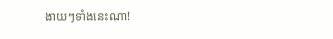ងាយៗទាំងនេះណា!